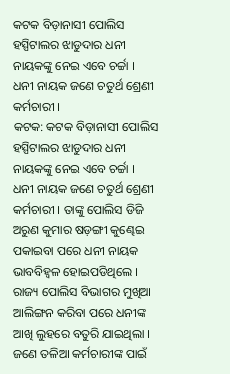କଟକ ବିଡ଼ାନାସୀ ପୋଲିସ ହସ୍ପିଟାଲର ଝାଡୁଦାର ଧନୀ ନାୟକଙ୍କୁ ନେଇ ଏବେ ଚର୍ଚ୍ଚା । ଧନୀ ନାୟକ ଜଣେ ଚତୁର୍ଥ ଶ୍ରେଣୀ କର୍ମଚାରୀ ।
କଟକ: କଟକ ବିଡ଼ାନାସୀ ପୋଲିସ ହସ୍ପିଟାଲର ଝାଡୁଦାର ଧନୀ ନାୟକଙ୍କୁ ନେଇ ଏବେ ଚର୍ଚ୍ଚା । ଧନୀ ନାୟକ ଜଣେ ଚତୁର୍ଥ ଶ୍ରେଣୀ କର୍ମଚାରୀ । ତାଙ୍କୁ ପୋଲିସ ଡିଜି ଅରୁଣ କୁମାର ଷଡ଼ଙ୍ଗୀ କୁଣ୍ଢେଇ ପକାଇବା ପରେ ଧନୀ ନାୟକ ଭାବବିହ୍ୱଳ ହୋଇପଡିଥିଲେ । ରାଜ୍ୟ ପୋଲିସ ବିଭାଗର ମୁଖିଆ ଆଲିଙ୍ଗନ କରିବା ପରେ ଧନୀଙ୍କ ଆଖି ଲୁହରେ ବତୁରି ଯାଇଥିଲା ।
ଜଣେ ତଳିଆ କର୍ମଚାରୀଙ୍କ ପାଇଁ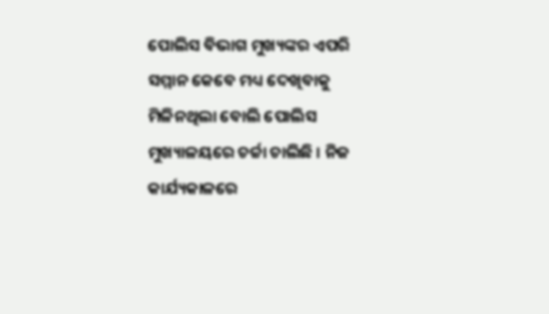ପୋଲିସ ବିଭାଗ ମୁଖ୍ୟଙ୍କର ଏପରି ସମ୍ମାନ କେବେ ମଧ୍ୟ ଦେଖିବାକୁ ମିଳିନଥିଲା ବୋଲି ପୋଲିସ ମୁଖ୍ୟାଳୟରେ ଚର୍ଚ୍ଚା ଚାଲିଛି । ନିଜ କାର୍ଯ୍ୟକାଳରେ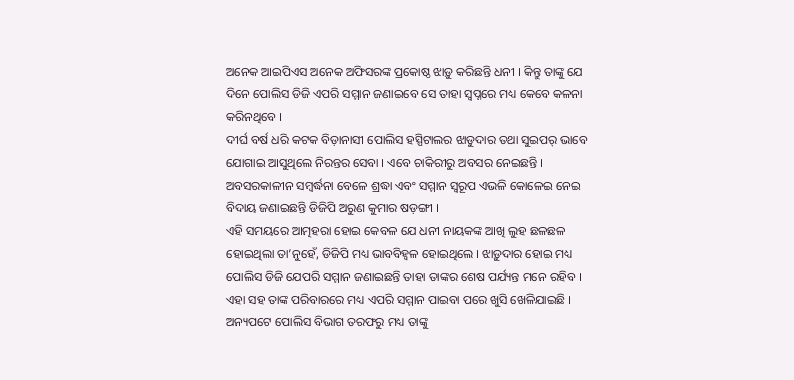ଅନେକ ଆଇପିଏସ ଅନେକ ଅଫିସରଙ୍କ ପ୍ରକୋଷ୍ଠ ଝାଡ଼ୁ କରିଛନ୍ତି ଧନୀ । କିନ୍ତୁ ତାଙ୍କୁ ଯେ ଦିନେ ପୋଲିସ ଡିଜି ଏପରି ସମ୍ମାନ ଜଣାଇବେ ସେ ତାହା ସ୍ୱପ୍ନରେ ମଧ୍ୟ କେବେ କଳନା କରିନଥିବେ ।
ଦୀର୍ଘ ବର୍ଷ ଧରି କଟକ ବିଡ଼ାନାସୀ ପୋଲିସ ହସ୍ପିଟାଲର ଝାଡୁଦାର ତଥା ସୁଇପର୍ ଭାବେ ଯୋଗାଇ ଆସୁଥିଲେ ନିରନ୍ତର ସେବା । ଏବେ ଚାକିରୀରୁ ଅବସର ନେଇଛନ୍ତି । ଅବସରକାଳୀନ ସମ୍ବର୍ଦ୍ଧନା ବେଳେ ଶ୍ରଦ୍ଧା ଏବଂ ସମ୍ମାନ ସ୍ୱରୂପ ଏଭଳି କୋଳେଇ ନେଇ ବିଦାୟ ଜଣାଇଛନ୍ତି ଡିଜିପି ଅରୁଣ କୁମାର ଷଡ଼ଙ୍ଗୀ ।
ଏହି ସମୟରେ ଆତ୍ମହରା ହୋଇ କେବଳ ଯେ ଧନୀ ନାୟକଙ୍କ ଆଖି ଲୁହ ଛଳଛଳ ହୋଇଥିଲା ତା’ନୁହେଁ, ଡିଜିପି ମଧ୍ୟ ଭାବବିହ୍ୱଳ ହୋଇଥିଲେ । ଝାଡ଼ୁଦାର ହୋଇ ମଧ୍ୟ ପୋଲିସ ଡିଜି ଯେପରି ସମ୍ମାନ ଜଣାଇଛନ୍ତି ତାହା ତାଙ୍କର ଶେଷ ପର୍ଯ୍ୟନ୍ତ ମନେ ରହିବ । ଏହା ସହ ତାଙ୍କ ପରିବାରରେ ମଧ୍ୟ ଏପରି ସମ୍ମାନ ପାଇବା ପରେ ଖୁସି ଖେଳିଯାଇଛି ।
ଅନ୍ୟପଟେ ପୋଲିସ ବିଭାଗ ତରଫରୁ ମଧ୍ୟ ତାଙ୍କୁ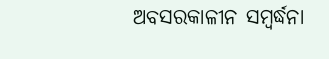ଅବସରକାଳୀନ ସମ୍ବର୍ଦ୍ଧନା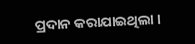ପ୍ରଦାନ କରାଯାଇଥିଲା ।